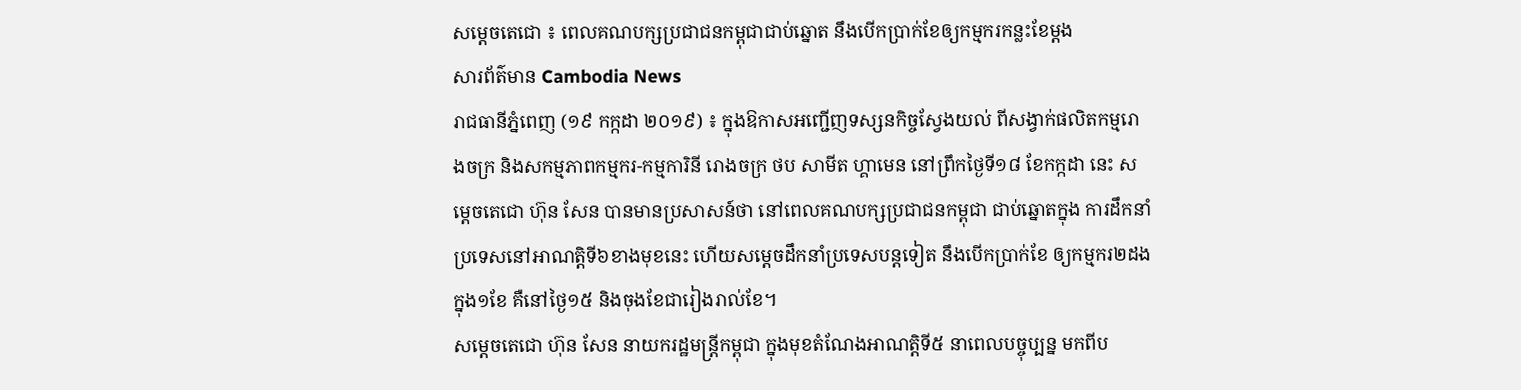សម្តេចតេជោ ៖ ពេលគណបក្សប្រជាជនកម្ពុជាជាប់ឆ្នោត នឹងបើកប្រាក់ខែឲ្យកម្មករកន្លះខែម្តង
សារព័ត៌មាន Cambodia News
រាជធានីភ្នំពេញ (១៩ កក្កដា ២០១៩) ៖ ក្នុងឱកាសអញ្ជើញទស្សនកិច្ចស្វែងយល់ ពីសង្វាក់ផលិតកម្មរោងចក្រ និងសកម្មភាពកម្មករ-កម្មការិនី រោងចក្រ ថប សាមីត ហ្គាមេន នៅព្រឹកថ្ងៃទី១៨ ខែកក្កដា នេះ សម្តេចតេជោ ហ៊ុន សែន បានមានប្រសាសន៍ថា នៅពេលគណបក្សប្រជាជនកម្ពុជា ជាប់ឆ្នោតក្នុង ការដឹកនាំប្រទេសនៅអាណត្តិទី៦ខាងមុខនេះ ហើយសម្តេចដឹកនាំប្រទេសបន្តទៀត នឹងបើកប្រាក់ខែ ឲ្យកម្មករ២ដងក្នុង១ខែ គឺនៅថ្ងៃ១៥ និងចុងខែជារៀងរាល់ខែ។
សម្តេចតេជោ ហ៊ុន សែន នាយករដ្ឋមន្រ្តីកម្ពុជា ក្នុងមុខតំណែងអាណត្តិទី៥ នាពេលបច្ចុប្បន្ន មកពីប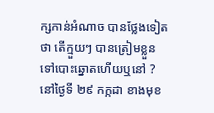ក្សកាន់អំណាច បានថ្លែងទៀតថា តើក្មួយៗ បានត្រៀមខ្លួនទៅបោះឆ្នោតហើយឬនៅ ? នៅថ្ងៃទី ២៩ កក្កដា ខាងមុខ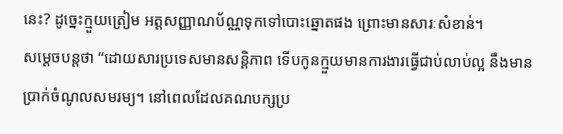នេះ? ដូច្នេះក្មួយត្រៀម អត្តសញ្ញាណប័ណ្ណទុកទៅបោះឆ្នោតផង ព្រោះមានសារៈសំខាន់។
សម្តេចបន្តថា “ដោយសារប្រទេសមានសន្តិភាព ទើបកូនក្មួយមានការងារធ្វើជាប់លាប់ល្អ នឹងមាន ប្រាក់ចំណូលសមរម្យ។ នៅពេលដែលគណបក្សប្រ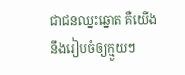ជាជនឈ្នះឆ្នោត គឺយើងនឹងរៀបចំឲ្យក្មួយៗ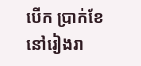បើក ប្រាក់ខែ នៅរៀងរា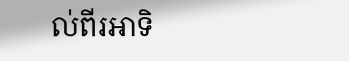ល់ពីរអាទិ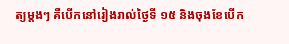ត្យម្តងៗ គឺបើកនៅរៀងរាល់ថ្ងៃទី ១៥ និងចុងខែបើក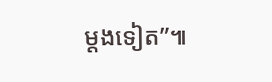ម្តងទៀត”៕